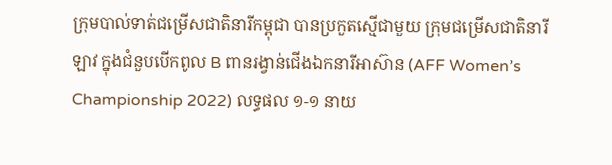ក្រុមបាល់ទាត់ជម្រើសជាតិនារីកម្ពុជា បានប្រកួតស្មើជាមួយ ក្រុមជម្រើសជាតិនារីឡាវ ក្នុងជំនួបបើកពូល B ពានរង្វាន់ជើងឯកនារីអាស៊ាន (AFF Women’s Championship 2022) លទ្ធផល ១-១ នាយ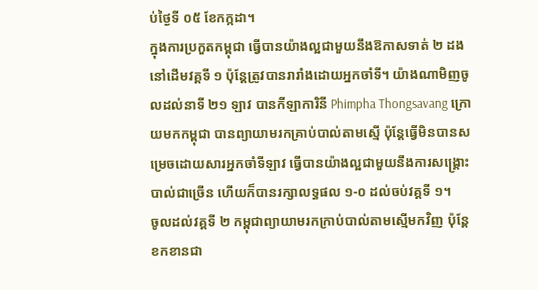ប់ថ្ងៃទី ០៥ ខែកក្កដា។
ក្នុងការប្រកួតកម្ពុជា ធ្វើបានយ៉ាងល្អជាមួយនឹងឱកាសទាត់ ២ ដងនៅដើមវគ្គទី ១ ប៉ុន្តែត្រូវបានរារាំងដោយអ្នកចាំទី។ យ៉ាងណាមិញចូលដល់នាទី ២១ ឡាវ បានកីឡាការិនី Phimpha Thongsavang ក្រោយមកកម្ពុជា បានព្យាយាមរកគ្រាប់បាល់តាមស្មើ ប៉ុន្តែធ្វើមិនបានសម្រេចដោយសារអ្នកចាំទីឡាវ ធ្វើបានយ៉ាងល្អជាមួយនឹងការសង្គ្រោះបាល់ជាច្រើន ហើយក៏បានរក្សាលទ្ធផល ១-០ ដល់ចប់វគ្គទី ១។
ចូលដល់វគ្គទី ២ កម្ពុជាព្យាយាមរកក្រាប់បាល់តាមស្មើមកវិញ ប៉ុន្តែខកខានជា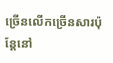ច្រើនលើកច្រើនសារប៉ុន្តែនៅ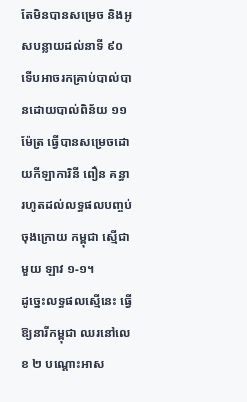តែមិនបានសម្រេច និងអូសបន្លាយដល់នាទី ៩០ ទើបអាចរកគ្រាប់បាល់បានដោយបាល់ពិន័យ ១១ ម៉ែត្រ ធ្វើបានសម្រេចដោយកីឡាការិនី ពឿន គន្ធា រហូតដល់លទ្ធផលបញ្ចប់ចុងក្រោយ កម្ពុជា ស្មើជាមួយ ឡាវ ១-១។
ដូច្នេះលទ្ធផលស្មើនេះ ធ្វើឱ្យនារីកម្ពុជា ឈរនៅលេខ ២ បណ្ដោះអាស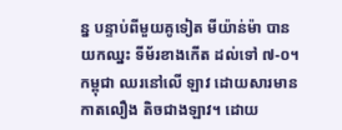ន្ន បន្ទាប់ពីមួយគូទៀត មីយ៉ាន់ម៉ា បានយកឈ្នះ ទីម័រខាងកើត ដល់ទៅ ៧-០។ កម្ពុជា ឈរនៅលើ ឡាវ ដោយសារមានកាតលឿង តិចជាងឡាវ។ ដោយ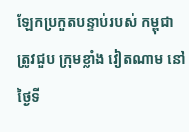ឡែកប្រកួតបន្ទាប់របស់ កម្ពុជា ត្រូវជួប ក្រុមខ្លាំង វៀតណាម នៅថ្ងៃទី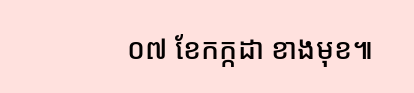០៧ ខែកក្កដា ខាងមុខ៕